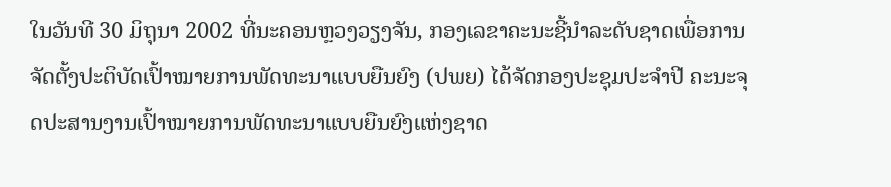ໃນວັນທີ 30 ມິຖຸນາ 2002 ທີ່ນະຄອນຫຼວງວຽງຈັນ, ກອງເລຂາຄະນະຊີ້ນໍາລະດັບຊາດເພື່ອການຈັດຕັ້ງປະຕິບັດເປົ້າໝາຍການພັດທະນາແບບຍືນຍົງ (ປພຍ) ໄດ້ຈັດກອງປະຊຸມປະຈໍາປີ ຄະນະຈຸດປະສານງານເປົ້າໝາຍການພັດທະນາແບບຍືນຍົງແຫ່ງຊາດ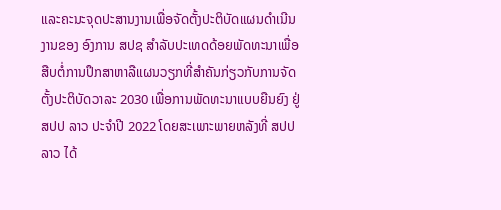ແລະຄະນະຈຸດປະສານງານເພື່ອຈັດຕັ້ງປະຕິບັດແຜນດໍາເນີນງານຂອງ ອົງການ ສປຊ ສໍາລັບປະເທດດ້ອຍພັດທະນາເພື່ອສືບຕໍ່ການປຶກສາຫາລືແຜນວຽກທີ່ສໍາຄັນກ່ຽວກັບການຈັດຕັ້ງປະຕິບັດວາລະ 2030 ເພື່ອການພັດທະນາແບບຍືນຍົງ ຢູ່ ສປປ ລາວ ປະຈໍາປີ 2022 ໂດຍສະເພາະພາຍຫລັງທີ່ ສປປ ລາວ ໄດ້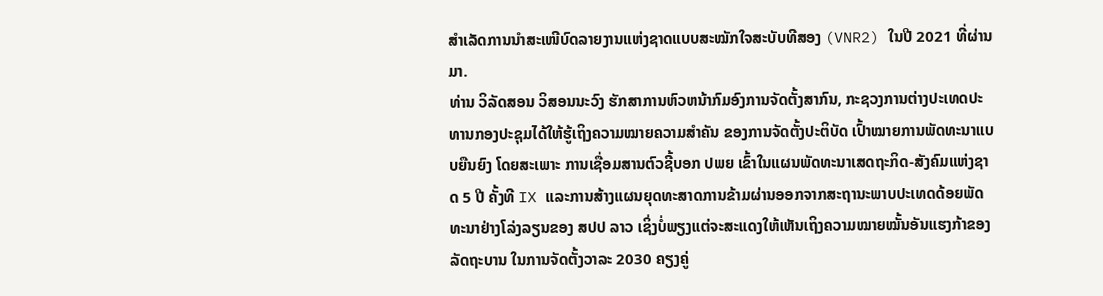ສໍາເລັດການນໍາສະເໜີບົດລາຍງານແຫ່ງຊາດແບບສະໝັກໃຈສະບັບທີສອງ (VNR2) ໃນປີ 2021 ທີ່ຜ່ານມາ.
ທ່ານ ວິລັດສອນ ວິສອນນະວົງ ຮັກສາການຫົວຫນ້າກົມອົງການຈັດຕັ້ງສາກົນ, ກະຊວງການຕ່າງປະເທດປະທານກອງປະຊຸມໄດ້ໃຫ້ຮູ້ເຖິງຄວາມໝາຍຄວາມສໍາຄັນ ຂອງການຈັດຕັ້ງປະຕິບັດ ເປົ້າໝາຍການພັດທະນາແບບຍືນຍົງ ໂດຍສະເພາະ ການເຊື່ອມສານຕົວຊີ້ບອກ ປພຍ ເຂົ້າໃນແຜນພັດທະນາເສດຖະກິດ-ສັງຄົມແຫ່ງຊາດ 5 ປີ ຄັ້ງທີ IX ແລະການສ້າງແຜນຍຸດທະສາດການຂ້າມຜ່ານອອກຈາກສະຖານະພາບປະເທດດ້ອຍພັດທະນາຢ່າງໂລ່ງລຽນຂອງ ສປປ ລາວ ເຊິ່ງບໍ່ພຽງແຕ່ຈະສະແດງໃຫ້ເຫັນເຖິງຄວາມໝາຍໝັ້ນອັນແຮງກ້າຂອງລັດຖະບານ ໃນການຈັດຕັ້ງວາລະ 2030 ຄຽງຄູ່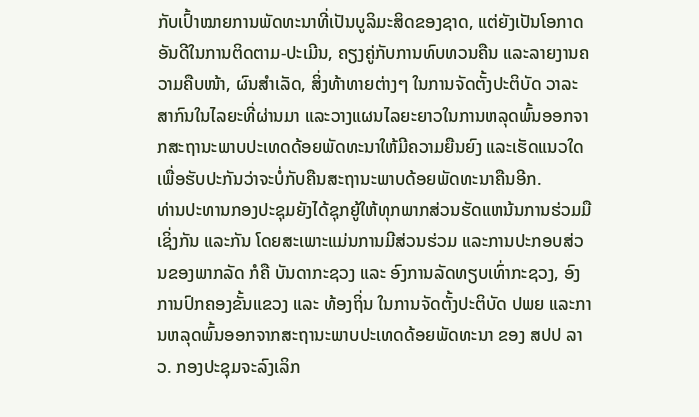ກັບເປົ້າໝາຍການພັດທະນາທີ່ເປັນບູລິມະສິດຂອງຊາດ, ແຕ່ຍັງເປັນໂອກາດອັນດີໃນການຕິດຕາມ-ປະເມີນ, ຄຽງຄູ່ກັບການທົບທວນຄືນ ແລະລາຍງານຄວາມຄືບໜ້າ, ຜົນສໍາເລັດ, ສິ່ງທ້າທາຍຕ່າງໆ ໃນການຈັດຕັ້ງປະຕິບັດ ວາລະສາກົນໃນໄລຍະທີ່ຜ່ານມາ ແລະວາງແຜນໄລຍະຍາວໃນການຫລຸດພົ້ນອອກຈາກສະຖານະພາບປະເທດດ້ອຍພັດທະນາໃຫ້ມີຄວາມຍືນຍົງ ແລະເຮັດແນວໃດເພື່ອຮັບປະກັນວ່າຈະບໍ່ກັບຄືນສະຖານະພາບດ້ອຍພັດທະນາຄືນອີກ.
ທ່ານປະທານກອງປະຊຸມຍັງໄດ້ຊຸກຍູ້ໃຫ້ທຸກພາກສ່ວນຮັດແຫນ້ນການຮ່ວມມືເຊິ່ງກັນ ແລະກັນ ໂດຍສະເພາະແມ່ນການມີສ່ວນຮ່ວມ ແລະການປະກອບສ່ວນຂອງພາກລັດ ກໍຄື ບັນດາກະຊວງ ແລະ ອົງການລັດທຽບເທົ່າກະຊວງ, ອົງການປົກຄອງຂັ້ນແຂວງ ແລະ ທ້ອງຖິ່ນ ໃນການຈັດຕັ້ງປະຕິບັດ ປພຍ ແລະການຫລຸດພົ້ນອອກຈາກສະຖານະພາບປະເທດດ້ອຍພັດທະນາ ຂອງ ສປປ ລາວ. ກອງປະຊຸມຈະລົງເລິກ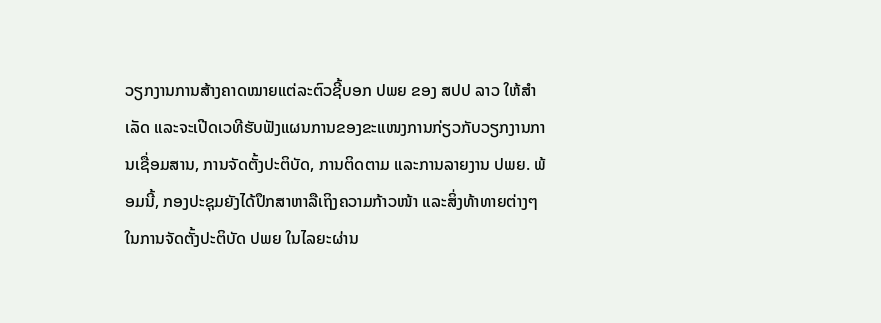ວຽກງານການສ້າງຄາດໝາຍແຕ່ລະຕົວຊີ້ບອກ ປພຍ ຂອງ ສປປ ລາວ ໃຫ້ສໍາເລັດ ແລະຈະເປີດເວທີຮັບຟັງແຜນການຂອງຂະແໜງການກ່ຽວກັບວຽກງານການເຊື່ອມສານ, ການຈັດຕັ້ງປະຕິບັດ, ການຕິດຕາມ ແລະການລາຍງານ ປພຍ. ພ້ອມນີ້, ກອງປະຊຸມຍັງໄດ້ປຶກສາຫາລືເຖິງຄວາມກ້າວໜ້າ ແລະສິ່ງທ້າທາຍຕ່າງໆໃນການຈັດຕັ້ງປະຕິບັດ ປພຍ ໃນໄລຍະຜ່ານ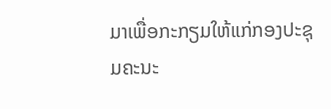ມາເພື່ອກະກຽມໃຫ້ແກ່ກອງປະຊຸມຄະນະ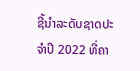ຊີ້ນໍາລະດັບຊາດປະຈໍາປີ 2022 ທີ່ຄາ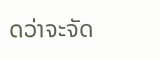ດວ່າຈະຈັດ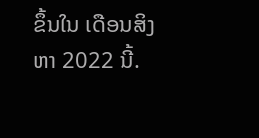ຂຶ້ນໃນ ເດືອນສິງຫາ 2022 ນີ້.